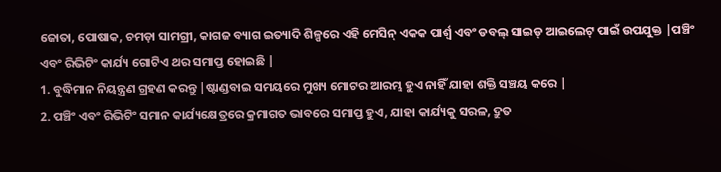ଜୋତା, ପୋଷାକ, ଚମଡ଼ା ସାମଗ୍ରୀ, କାଗଜ ବ୍ୟାଗ ଇତ୍ୟାଦି ଶିଳ୍ପରେ ଏହି ମେସିନ୍ ଏକକ ପାର୍ଶ୍ୱ ଏବଂ ଡବଲ୍ ସାଇଡ୍ ଆଇଲେଟ୍ ପାଇଁ ଉପଯୁକ୍ତ |ପଞ୍ଚିଂ ଏବଂ ରିଭିଟିଂ କାର୍ଯ୍ୟ ଗୋଟିଏ ଥର ସମାପ୍ତ ହୋଇଛି |
1. ବୁଦ୍ଧିମାନ ନିୟନ୍ତ୍ରଣ ଗ୍ରହଣ କରନ୍ତୁ |ଷ୍ଟାଣ୍ଡବାଇ ସମୟରେ ମୁଖ୍ୟ ମୋଟର ଆରମ୍ଭ ହୁଏ ନାହିଁ ଯାହା ଶକ୍ତି ସଞ୍ଚୟ କରେ |
2. ପଞ୍ଚିଂ ଏବଂ ରିଭିଟିଂ ସମାନ କାର୍ଯ୍ୟକ୍ଷେତ୍ରରେ କ୍ରମାଗତ ଭାବରେ ସମାପ୍ତ ହୁଏ, ଯାହା କାର୍ଯ୍ୟକୁ ସରଳ, ଦ୍ରୁତ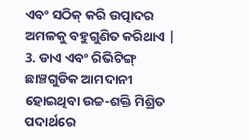ଏବଂ ସଠିକ୍ କରି ଉତ୍ପାଦର ଅମଳକୁ ବହୁଗୁଣିତ କରିଥାଏ |
3. ଡାଏ ଏବଂ ରିଭିଟିଙ୍ଗ୍ ଛାଞ୍ଚଗୁଡିକ ଆମଦାନୀ ହୋଇଥିବା ଉଚ୍ଚ-ଶକ୍ତି ମିଶ୍ରିତ ପଦାର୍ଥରେ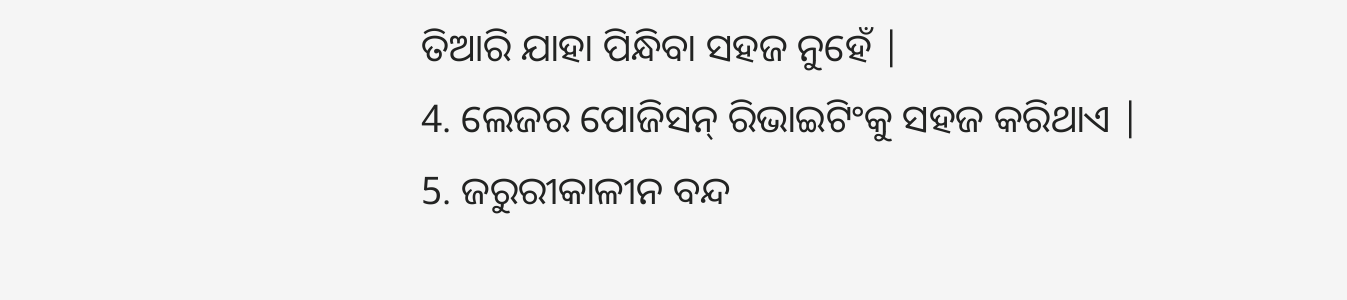ତିଆରି ଯାହା ପିନ୍ଧିବା ସହଜ ନୁହେଁ |
4. ଲେଜର ପୋଜିସନ୍ ରିଭାଇଟିଂକୁ ସହଜ କରିଥାଏ |
5. ଜରୁରୀକାଳୀନ ବନ୍ଦ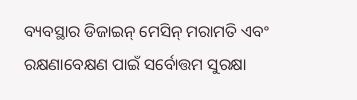ବ୍ୟବସ୍ଥାର ଡିଜାଇନ୍ ମେସିନ୍ ମରାମତି ଏବଂ ରକ୍ଷଣାବେକ୍ଷଣ ପାଇଁ ସର୍ବୋତ୍ତମ ସୁରକ୍ଷା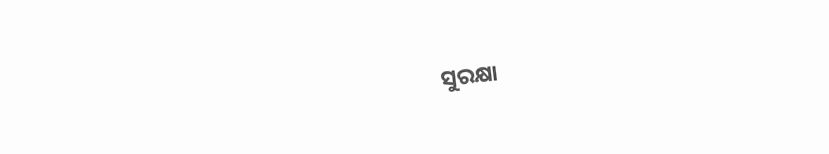ସୁରକ୍ଷା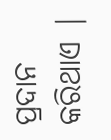ପ୍ରଦାନ କରିଥାଏ |